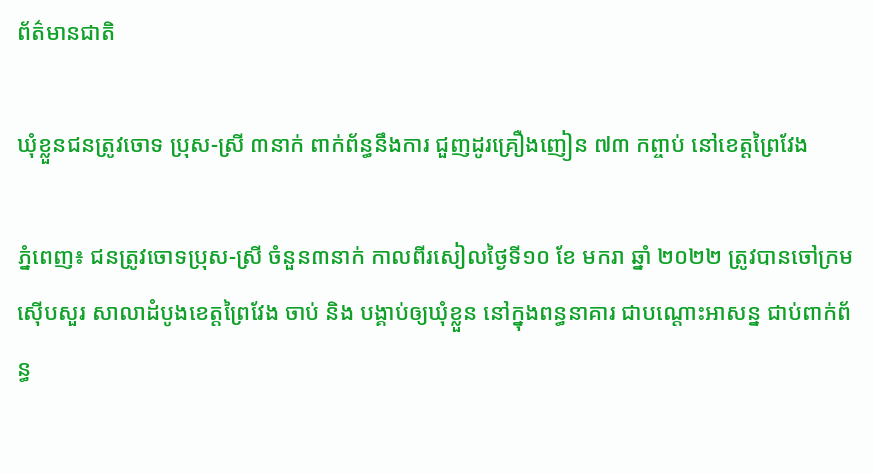ព័ត៌មានជាតិ

ឃុំខ្លួនជនត្រូវចោទ ប្រុស-ស្រី ៣នាក់ ពាក់ព័ន្ធនឹងការ ជួញដូរគ្រឿងញៀន ៧៣ កព្ចាប់ នៅខេត្តព្រៃវែង

ភ្នំពេញ៖ ជនត្រូវចោទប្រុស-ស្រី ចំនួន៣នាក់ កាលពីរសៀលថ្ងៃទី១០ ខែ មករា ឆ្នាំ ២០២២ ត្រូវបានចៅក្រមស៊ើបសួរ សាលាដំបូងខេត្តព្រៃវែង ចាប់ និង បង្គាប់ឲ្យឃុំខ្លួន នៅក្នុងពន្ធនាគារ ជាបណ្ដោះអាសន្ន ជាប់ពាក់ព័ន្ធ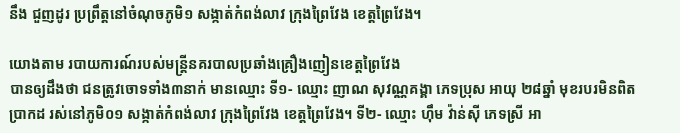នឹង ជួញដូរ ប្រព្រឹត្តនៅចំណុចភូមិ១ សង្កាត់កំពង់លាវ ក្រុងព្រៃវែង ខេត្តព្រៃវែង។

យោងតាម របាយការណ៍របស់មន្ត្រីនគរបាលប្រឆាំងគ្រឿងញៀនខេត្តព្រៃវែង
បានឲ្យដឹងថា ជនត្រូវចោទទាំង៣នាក់ មានឈ្មោះ ទី១- ឈ្មោះ ញាណ សុវណ្ណគង្គា ភេទប្រុស អាយុ ២៨ឆ្នាំ មុខរបរមិនពិតប្រាកដ រស់នៅភូមិ០១ សង្កាត់កំពង់លាវ ក្រុងព្រៃវែង ខេត្តព្រៃវែង។ ទី២- ឈ្មោះ ហ៊ឹម វ៉ាន់ស៊ី ភេទស្រី អា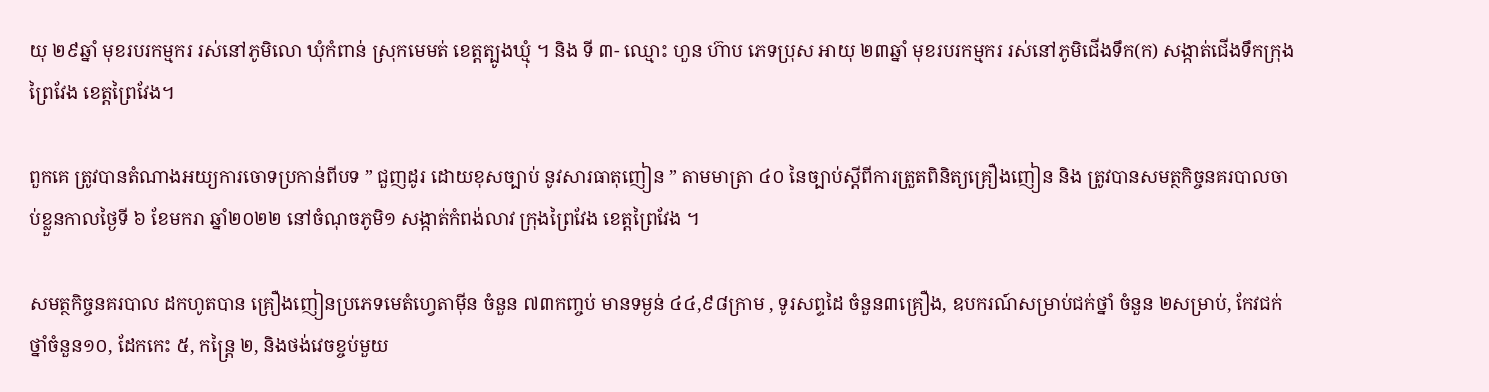យុ ២៩ឆ្នាំ មុខរបរកម្មករ រស់នៅភូមិលោ ឃុំកំពាន់ ស្រុកមេមត់ ខេត្តត្បូងឃ្មុំ ។ និង ទី ៣- ឈ្មោះ ហួន ហ៊ាប ភេទប្រុស អាយុ ២៣ឆ្នាំ មុខរបរកម្មករ រស់នៅភូមិជើងទឹក(ក) សង្កាត់ជើងទឹកក្រុងព្រៃវែង ខេត្តព្រៃវែង។

ពួកគេ ត្រូវបានតំណាងអយ្យការចោទប្រកាន់ពីបទ ” ជួញដូរ ដោយខុសច្បាប់ នូវសារធាតុញៀន ” តាមមាត្រា ៤០ នៃច្បាប់ស្តីពីការត្រួតពិនិត្យគ្រឿងញៀន និង ត្រូវបានសមត្ថកិច្ចនគរបាលចាប់ខ្លួនកាលថ្ងៃទី ៦ ខែមករា ឆ្នាំ២០២២ នៅចំណុចភូមិ១ សង្កាត់កំពង់លាវ ក្រុងព្រៃវែង ខេត្តព្រៃវែង ។

សមត្ថកិច្ចនគរបាល ដកហូតបាន គ្រឿងញៀនប្រភេទមេតំហ្វេតាម៉ីន ចំនួន ៧៣កញ្ចប់ មានទម្ងន់ ៤៤,៩៨ក្រាម , ទូរសព្ទដៃ ចំនួន៣គ្រឿង, ឧបករណ៍សម្រាប់ជក់ថ្នាំ ចំនួន ២សម្រាប់, កែវជក់ថ្នាំចំនួន១០, ដែកកេះ ៥, កន្ត្រៃ ២, និងថង់វេចខ្ចប់មួយ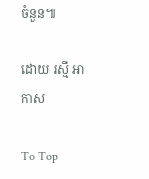ចំនួន៕

ដោយ រស្មី អាកាស

To Top